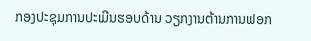ກອງປະຊຸມການປະເມີນຮອບດ້ານ ວຽກງານຕ້ານການຟອກ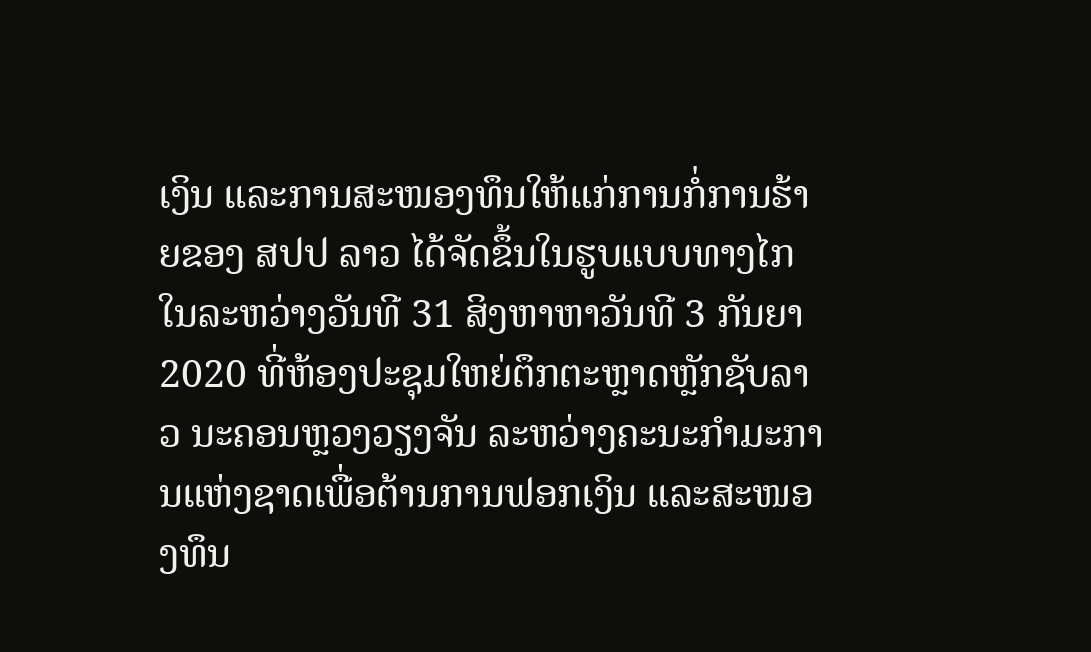ເງິນ ແລະການສະໜອງທຶນໃຫ້ແກ່ການກໍ່ການຮ້າຍຂອງ ສປປ ລາວ ໄດ້ຈັດຂຶ້ນໃນຮູບແບບທາງໄກໃນລະຫວ່າງວັນທີ 31 ສິງຫາຫາວັນທີ 3 ກັນຍາ 2020 ທີ່ຫ້ອງປະຊຸມໃຫຍ່ຕຶກຕະຫຼາດຫຼັກຊັບລາວ ນະຄອນຫຼວງວຽງຈັນ ລະຫວ່າງຄະນະກໍາມະການແຫ່ງຊາດເພື່ອຕ້ານການຟອກເງິນ ແລະສະໜອງທຶນ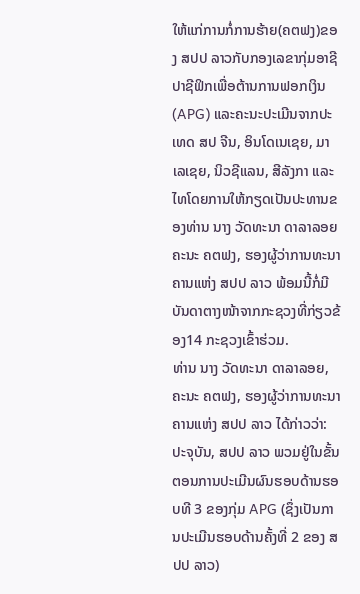ໃຫ້ແກ່ການກໍ່ການຮ້າຍ(ຄຕຟງ)ຂອງ ສປປ ລາວກັບກອງເລຂາກຸ່ມອາຊີປາຊີຟິກເພື່ອຕ້ານການຟອກເງິນ(APG) ແລະຄະນະປະເມີນຈາກປະເທດ ສປ ຈີນ, ອິນໂດເນເຊຍ, ມາເລເຊຍ, ນິວຊີແລນ, ສີລັງກາ ແລະໄທໂດຍການໃຫ້ກຽດເປັນປະທານຂອງທ່ານ ນາງ ວັດທະນາ ດາລາລອຍ ຄະນະ ຄຕຟງ, ຮອງຜູ້ວ່າການທະນາຄານແຫ່ງ ສປປ ລາວ ພ້ອມນີ້ກໍ່ມີບັນດາຕາງໜ້າຈາກກະຊວງທີ່ກ່ຽວຂ້ອງ14 ກະຊວງເຂົ້າຮ່ວມ.
ທ່ານ ນາງ ວັດທະນາ ດາລາລອຍ, ຄະນະ ຄຕຟງ, ຮອງຜູ້ວ່າການທະນາຄານແຫ່ງ ສປປ ລາວ ໄດ້ກ່າວວ່າ: ປະຈຸບັນ, ສປປ ລາວ ພວມຢູ່ໃນຂັ້ນຕອນການປະເມີນຜົນຮອບດ້ານຮອບທີ 3 ຂອງກຸ່ມ APG (ຊຶ່ງເປັນການປະເມີນຮອບດ້ານຄັ້ງທີ່ 2 ຂອງ ສປປ ລາວ)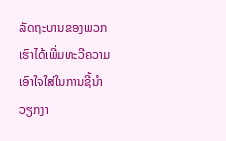ລັດຖະບານຂອງພວກເຮົາໄດ້ເພີ່ມທະວີຄວາມເອົາໃຈໃສ່ໃນການຊີ້ນໍາວຽກງາ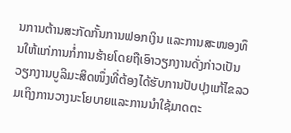ນການຕ້ານສະກັດກັ້ນການຟອກເງິນ ແລະການສະໜອງທຶນໃຫ້ແກ່ການກໍ່ການຮ້າຍໂດຍຖືເອົາວຽກງານດັ່ງກ່າວເປັນວຽກງານບູລິມະສິດໜຶ່ງທີ່ຕ້ອງໄດ້ຮັບການປັບປຸງແກ້ໄຂລວມເຖິງການວາງນະໂຍບາຍແລະການນໍາໃຊ້ມາດຕະ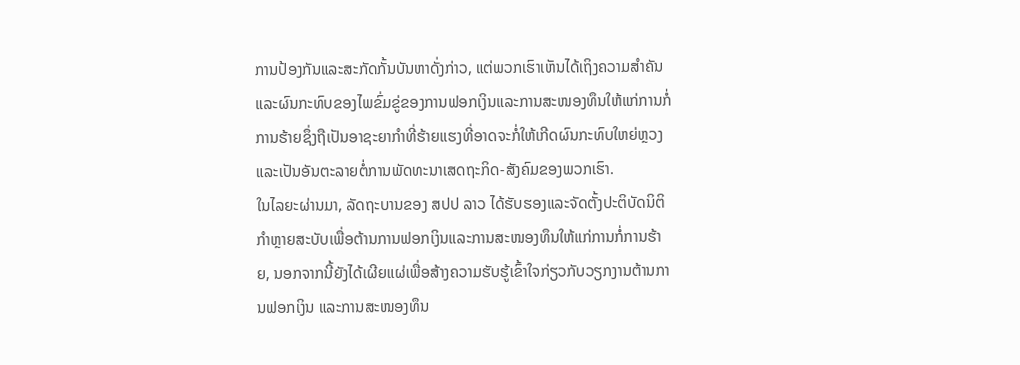ການປ້ອງກັນແລະສະກັດກັ້ນບັນຫາດັ່ງກ່າວ, ແຕ່ພວກເຮົາເຫັນໄດ້ເຖິງຄວາມສໍາຄັນ ແລະຜົນກະທົບຂອງໄພຂົ່ມຂູ່ຂອງການຟອກເງິນແລະການສະໜອງທຶນໃຫ້ແກ່ການກໍ່ການຮ້າຍຊຶ່ງຖືເປັນອາຊະຍາກໍາທີ່ຮ້າຍແຮງທີ່ອາດຈະກໍ່ໃຫ້ເກີດຜົນກະທົບໃຫຍ່ຫຼວງ ແລະເປັນອັນຕະລາຍຕໍ່ການພັດທະນາເສດຖະກິດ-ສັງຄົມຂອງພວກເຮົາ.
ໃນໄລຍະຜ່ານມາ, ລັດຖະບານຂອງ ສປປ ລາວ ໄດ້ຮັບຮອງແລະຈັດຕັ້ງປະຕິບັດນິຕິກໍາຫຼາຍສະບັບເພື່ອຕ້ານການຟອກເງິນແລະການສະໜອງທຶນໃຫ້ແກ່ການກໍ່ການຮ້າຍ, ນອກຈາກນີ້ຍັງໄດ້ເຜີຍແຜ່ເພື່ອສ້າງຄວາມຮັບຮູ້ເຂົ້າໃຈກ່ຽວກັບວຽກງານຕ້ານການຟອກເງິນ ແລະການສະໜອງທຶນ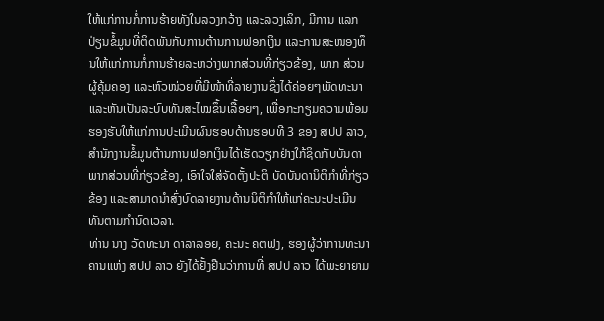ໃຫ້ແກ່ການກໍ່ການຮ້າຍທັງໃນລວງກວ້າງ ແລະລວງເລິກ, ມີການ ແລກປ່ຽນຂໍ້ມູນທີ່ຕິດພັນກັບການຕ້ານການຟອກເງິນ ແລະການສະໜອງທຶນໃຫ້ແກ່ການກໍ່ການຮ້າຍລະຫວ່າງພາກສ່ວນທີ່ກ່ຽວຂ້ອງ, ພາກ ສ່ວນຜູ້ຄຸ້ມຄອງ ແລະຫົວໜ່ວຍທີ່ມີໜ້າທີ່ລາຍງານຊຶ່ງໄດ້ຄ່ອຍໆພັດທະນາແລະຫັນເປັນລະບົບທັນສະໄໝຂຶ້ນເລື້ອຍໆ, ເພື່ອກະກຽມຄວາມພ້ອມຮອງຮັບໃຫ້ແກ່ການປະເມີນຜົນຮອບດ້ານຮອບທີ 3 ຂອງ ສປປ ລາວ, ສໍານັກງານຂໍ້ມູນຕ້ານການຟອກເງິນໄດ້ເຮັດວຽກຢ່າງໃກ້ຊິດກັບບັນດາພາກສ່ວນທີ່ກ່ຽວຂ້ອງ, ເອົາໃຈໃສ່ຈັດຕັ້ງປະຕິ ບັດບັນດານິຕິກໍາທີ່ກ່ຽວຂ້ອງ ແລະສາມາດນໍາສົ່ງບົດລາຍງານດ້ານນິຕິກໍາໃຫ້ແກ່ຄະນະປະເມີນທັນຕາມກໍານົດເວລາ.
ທ່ານ ນາງ ວັດທະນາ ດາລາລອຍ, ຄະນະ ຄຕຟງ, ຮອງຜູ້ວ່າການທະນາຄານແຫ່ງ ສປປ ລາວ ຍັງໄດ້ຢັ້ງຢືນວ່າການທີ່ ສປປ ລາວ ໄດ້ພະຍາຍາມ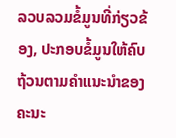ລວບລວມຂໍ້ມູນທີ່ກ່ຽວຂ້ອງ, ປະກອບຂໍ້ມູນໃຫ້ຄົບຖ້ວນຕາມຄໍາແນະນໍາຂອງຄະນະ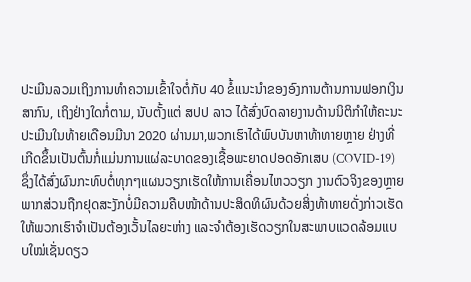ປະເມີນລວມເຖິງການທໍາຄວາມເຂົ້າໃຈຕໍ່ກັບ 40 ຂໍ້ແນະນໍາຂອງອົງການຕ້ານການຟອກເງິນສາກົນ, ເຖິງຢ່າງໃດກໍ່ຕາມ, ນັບຕັ້ງແຕ່ ສປປ ລາວ ໄດ້ສົ່ງບົດລາຍງານດ້ານນິຕິກໍາໃຫ້ຄະນະປະເມີນໃນທ້າຍເດືອນມີນາ 2020 ຜ່ານມາ,ພວກເຮົາໄດ້ພົບບັນຫາທ້າທາຍຫຼາຍ ຢ່າງທີ່ເກີດຂຶ້ນເປັນຕົ້ນກໍ່ແມ່ນການແຜ່ລະບາດຂອງເຊື້ອພະຍາດປອດອັກເສບ (COVID-19) ຊຶ່ງໄດ້ສົ່ງຜົນກະທົບຕໍ່ທຸກໆແຜນວຽກເຮັດໃຫ້ການເຄື່ອນໄຫວວຽກ ງານຕົວຈິງຂອງຫຼາຍພາກສ່ວນຖືກຢຸດສະງັກບໍ່ມີຄວາມຄືບໜ້າດ້ານປະສິດທິຜົນດ້ວຍສິ່ງທ້າທາຍດັ່ງກ່າວເຮັດໃຫ້ພວກເຮົາຈໍາເປັນຕ້ອງເວັ້ນໄລຍະຫ່າງ ແລະຈໍາຕ້ອງເຮັດວຽກໃນສະພາບແວດລ້ອມແບບໃໝ່ເຊັ່ນດຽວ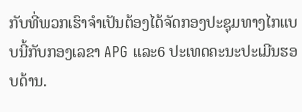ກັບທີ່ພວກເຮົາຈໍາເປັນຕ້ອງໄດ້ຈັດກອງປະຊຸມທາງໄກແບບນີ້ກັບກອງເລຂາ APG ແລະ6 ປະເທດຄະນະປະເມີນຮອບດ້ານ.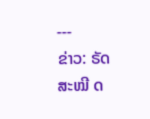---
ຂ່າວ: ຣັດສະໝີ ດ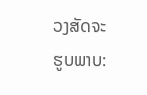ວງສັດຈະ
ຮູບພາບ: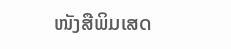ໜັງສືພິມເສດ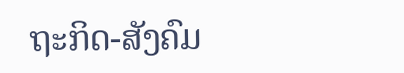ຖະກິດ-ສັງຄົມ